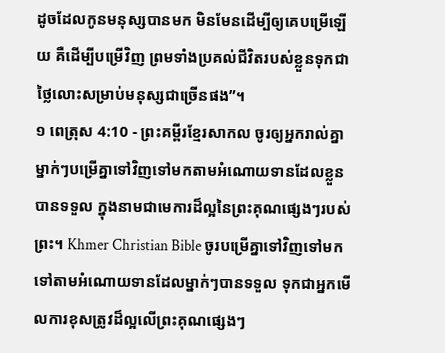ដូចដែលកូនមនុស្សបានមក មិនមែនដើម្បីឲ្យគេបម្រើឡើយ គឺដើម្បីបម្រើវិញ ព្រមទាំងប្រគល់ជីវិតរបស់ខ្លួនទុកជាថ្លៃលោះសម្រាប់មនុស្សជាច្រើនផង”។
១ ពេត្រុស 4:10 - ព្រះគម្ពីរខ្មែរសាកល ចូរឲ្យអ្នករាល់គ្នាម្នាក់ៗបម្រើគ្នាទៅវិញទៅមកតាមអំណោយទានដែលខ្លួនបានទទួល ក្នុងនាមជាមេការដ៏ល្អនៃព្រះគុណផ្សេងៗរបស់ព្រះ។ Khmer Christian Bible ចូរបម្រើគ្នាទៅវិញទៅមកទៅតាមអំណោយទានដែលម្នាក់ៗបានទទួល ទុកជាអ្នកមើលការខុសត្រូវដ៏ល្អលើព្រះគុណផ្សេងៗ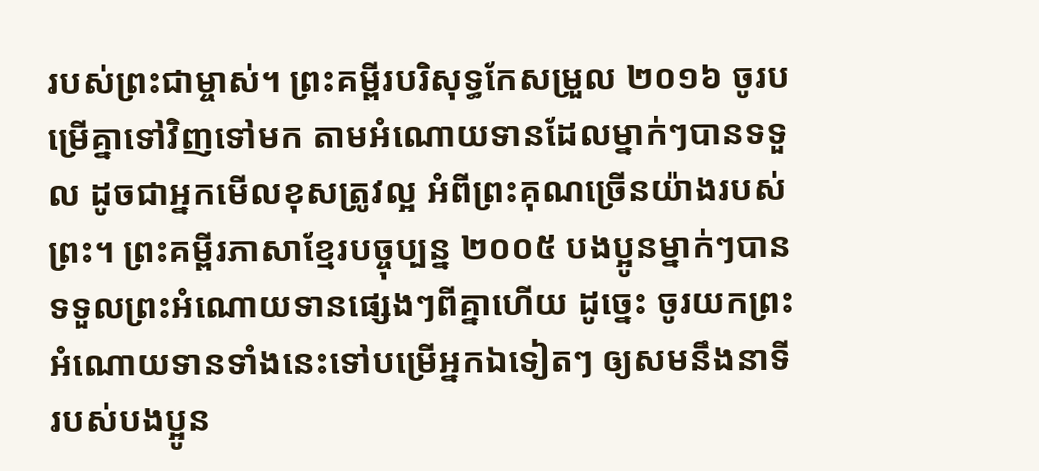របស់ព្រះជាម្ចាស់។ ព្រះគម្ពីរបរិសុទ្ធកែសម្រួល ២០១៦ ចូរបម្រើគ្នាទៅវិញទៅមក តាមអំណោយទានដែលម្នាក់ៗបានទទួល ដូចជាអ្នកមើលខុសត្រូវល្អ អំពីព្រះគុណច្រើនយ៉ាងរបស់ព្រះ។ ព្រះគម្ពីរភាសាខ្មែរបច្ចុប្បន្ន ២០០៥ បងប្អូនម្នាក់ៗបានទទួលព្រះអំណោយទានផ្សេងៗពីគ្នាហើយ ដូច្នេះ ចូរយកព្រះអំណោយទានទាំងនេះទៅបម្រើអ្នកឯទៀតៗ ឲ្យសមនឹងនាទីរបស់បងប្អូន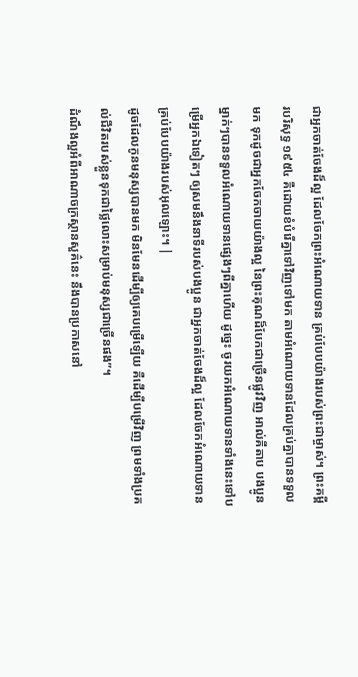ជាអ្នកចាត់ចែងដ៏ល្អ ដែលចែកព្រះអំណោយទាន គ្រប់បែបយ៉ាងរបស់ព្រះជាម្ចាស់។ ព្រះគម្ពីរបរិសុទ្ធ ១៩៥៤ គឺដោយខំបំរើគ្នាទៅវិញទៅមក តាមអំណោយទានដែលគ្រប់គ្នាបានទទួលមក ទុកដូចជាអ្នកចែកចាយយ៉ាងល្អ នៃព្រះគុណដ៏បែកជាច្រើនផ្លូវវិញ អាល់គីតាប បងប្អូនម្នាក់ៗបានទទួលអំណោយទានផ្សេងៗពីគ្នាហើយ ដូច្នេះ ចូរយកអំណោយទានទាំងនេះទៅបម្រើអ្នកឯទៀតៗ ឲ្យសមនឹងនាទីរបស់បងប្អូន ជាអ្នកចាត់ចែងដ៏ល្អ ដែលចែកអំណោយទាន គ្រប់បែបយ៉ាងរបស់អុលឡោះ។ |
ដូចដែលកូនមនុស្សបានមក មិនមែនដើម្បីឲ្យគេបម្រើឡើយ គឺដើម្បីបម្រើវិញ ព្រមទាំងប្រគល់ជីវិតរបស់ខ្លួនទុកជាថ្លៃលោះសម្រាប់មនុស្សជាច្រើនផង”។
ដំណឹងល្អអំពីអាណាចក្រស្ថានសួគ៌នេះ នឹងបានប្រកាសនៅ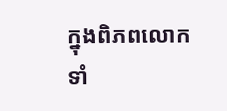ក្នុងពិភពលោកទាំ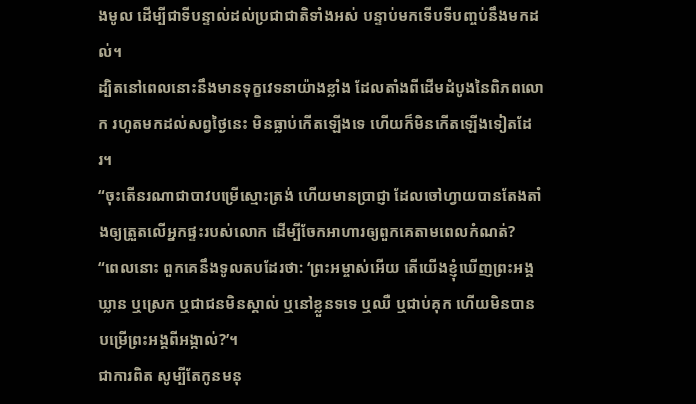ងមូល ដើម្បីជាទីបន្ទាល់ដល់ប្រជាជាតិទាំងអស់ បន្ទាប់មកទើបទីបញ្ចប់នឹងមកដល់។
ដ្បិតនៅពេលនោះនឹងមានទុក្ខវេទនាយ៉ាងខ្លាំង ដែលតាំងពីដើមដំបូងនៃពិភពលោក រហូតមកដល់សព្វថ្ងៃនេះ មិនធ្លាប់កើតឡើងទេ ហើយក៏មិនកើតឡើងទៀតដែរ។
“ចុះតើនរណាជាបាវបម្រើស្មោះត្រង់ ហើយមានប្រាជ្ញា ដែលចៅហ្វាយបានតែងតាំងឲ្យត្រួតលើអ្នកផ្ទះរបស់លោក ដើម្បីចែកអាហារឲ្យពួកគេតាមពេលកំណត់?
“ពេលនោះ ពួកគេនឹងទូលតបដែរថា: ‘ព្រះអម្ចាស់អើយ តើយើងខ្ញុំឃើញព្រះអង្គឃ្លាន ឬស្រេក ឬជាជនមិនស្គាល់ ឬនៅខ្លួនទទេ ឬឈឺ ឬជាប់គុក ហើយមិនបានបម្រើព្រះអង្គពីអង្កាល់?’។
ជាការពិត សូម្បីតែកូនមនុ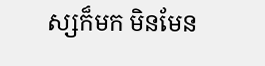ស្សក៏មក មិនមែន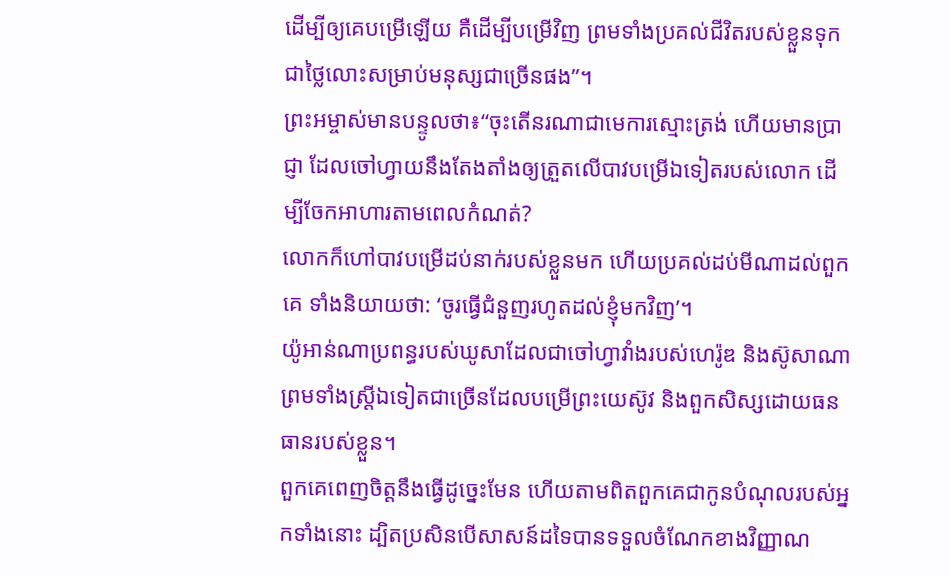ដើម្បីឲ្យគេបម្រើឡើយ គឺដើម្បីបម្រើវិញ ព្រមទាំងប្រគល់ជីវិតរបស់ខ្លួនទុកជាថ្លៃលោះសម្រាប់មនុស្សជាច្រើនផង”។
ព្រះអម្ចាស់មានបន្ទូលថា៖“ចុះតើនរណាជាមេការស្មោះត្រង់ ហើយមានប្រាជ្ញា ដែលចៅហ្វាយនឹងតែងតាំងឲ្យត្រួតលើបាវបម្រើឯទៀតរបស់លោក ដើម្បីចែកអាហារតាមពេលកំណត់?
លោកក៏ហៅបាវបម្រើដប់នាក់របស់ខ្លួនមក ហើយប្រគល់ដប់មីណាដល់ពួកគេ ទាំងនិយាយថា: ‘ចូរធ្វើជំនួញរហូតដល់ខ្ញុំមកវិញ’។
យ៉ូអាន់ណាប្រពន្ធរបស់ឃូសាដែលជាចៅហ្វាវាំងរបស់ហេរ៉ូឌ និងស៊ូសាណា ព្រមទាំងស្ត្រីឯទៀតជាច្រើនដែលបម្រើព្រះយេស៊ូវ និងពួកសិស្សដោយធនធានរបស់ខ្លួន។
ពួកគេពេញចិត្តនឹងធ្វើដូច្នេះមែន ហើយតាមពិតពួកគេជាកូនបំណុលរបស់អ្នកទាំងនោះ ដ្បិតប្រសិនបើសាសន៍ដទៃបានទទួលចំណែកខាងវិញ្ញាណ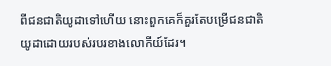ពីជនជាតិយូដាទៅហើយ នោះពួកគេក៏គួរតែបម្រើជនជាតិយូដាដោយរបស់របរខាងលោកីយ៍ដែរ។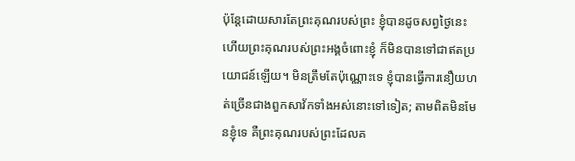ប៉ុន្តែដោយសារតែព្រះគុណរបស់ព្រះ ខ្ញុំបានដូចសព្វថ្ងៃនេះ ហើយព្រះគុណរបស់ព្រះអង្គចំពោះខ្ញុំ ក៏មិនបានទៅជាឥតប្រយោជន៍ឡើយ។ មិនត្រឹមតែប៉ុណ្ណោះទេ ខ្ញុំបានធ្វើការនឿយហត់ច្រើនជាងពួកសាវ័កទាំងអស់នោះទៅទៀត; តាមពិតមិនមែនខ្ញុំទេ គឺព្រះគុណរបស់ព្រះដែលគ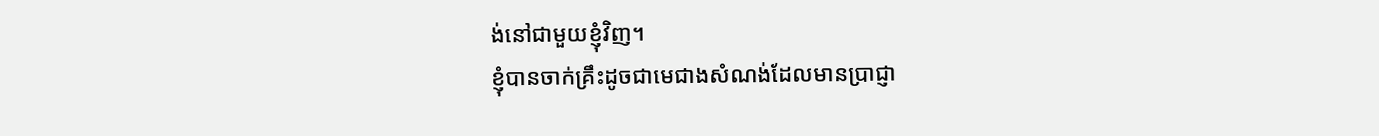ង់នៅជាមួយខ្ញុំវិញ។
ខ្ញុំបានចាក់គ្រឹះដូចជាមេជាងសំណង់ដែលមានប្រាជ្ញា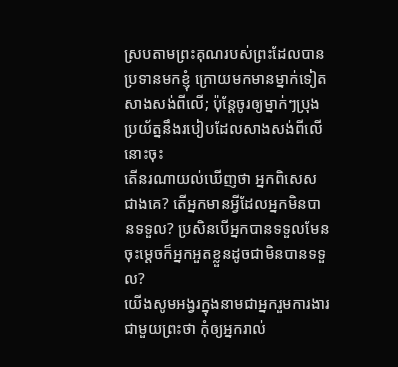ស្របតាមព្រះគុណរបស់ព្រះដែលបានប្រទានមកខ្ញុំ ក្រោយមកមានម្នាក់ទៀតសាងសង់ពីលើ; ប៉ុន្តែចូរឲ្យម្នាក់ៗប្រុងប្រយ័ត្ននឹងរបៀបដែលសាងសង់ពីលើនោះចុះ
តើនរណាយល់ឃើញថា អ្នកពិសេសជាងគេ? តើអ្នកមានអ្វីដែលអ្នកមិនបានទទួល? ប្រសិនបើអ្នកបានទទួលមែន ចុះម្ដេចក៏អ្នកអួតខ្លួនដូចជាមិនបានទទួល?
យើងសូមអង្វរក្នុងនាមជាអ្នករួមការងារជាមួយព្រះថា កុំឲ្យអ្នករាល់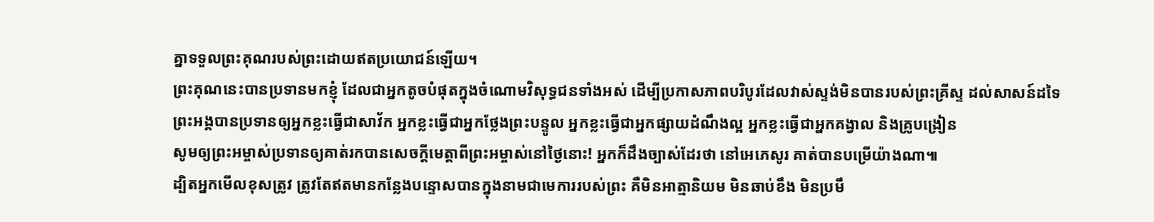គ្នាទទួលព្រះគុណរបស់ព្រះដោយឥតប្រយោជន៍ឡើយ។
ព្រះគុណនេះបានប្រទានមកខ្ញុំ ដែលជាអ្នកតូចបំផុតក្នុងចំណោមវិសុទ្ធជនទាំងអស់ ដើម្បីប្រកាសភាពបរិបូរដែលវាស់ស្ទង់មិនបានរបស់ព្រះគ្រីស្ទ ដល់សាសន៍ដទៃ
ព្រះអង្គបានប្រទានឲ្យអ្នកខ្លះធ្វើជាសាវ័ក អ្នកខ្លះធ្វើជាអ្នកថ្លែងព្រះបន្ទូល អ្នកខ្លះធ្វើជាអ្នកផ្សាយដំណឹងល្អ អ្នកខ្លះធ្វើជាអ្នកគង្វាល និងគ្រូបង្រៀន
សូមឲ្យព្រះអម្ចាស់ប្រទានឲ្យគាត់រកបានសេចក្ដីមេត្តាពីព្រះអម្ចាស់នៅថ្ងៃនោះ! អ្នកក៏ដឹងច្បាស់ដែរថា នៅអេភេសូរ គាត់បានបម្រើយ៉ាងណា៕
ដ្បិតអ្នកមើលខុសត្រូវ ត្រូវតែឥតមានកន្លែងបន្ទោសបានក្នុងនាមជាមេការរបស់ព្រះ គឺមិនអាត្មានិយម មិនឆាប់ខឹង មិនប្រមឹ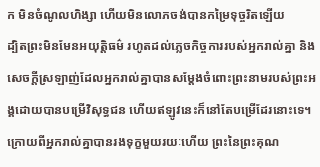ក មិនចំណូលហិង្សា ហើយមិនលោភចង់បានកម្រៃទុច្ចរិតឡើយ
ដ្បិតព្រះមិនមែនអយុត្តិធម៌ រហូតដល់ភ្លេចកិច្ចការរបស់អ្នករាល់គ្នា និងសេចក្ដីស្រឡាញ់ដែលអ្នករាល់គ្នាបានសម្ដែងចំពោះព្រះនាមរបស់ព្រះអង្គដោយបានបម្រើវិសុទ្ធជន ហើយឥឡូវនេះក៏នៅតែបម្រើដែរនោះទេ។
ក្រោយពីអ្នករាល់គ្នាបានរងទុក្ខមួយរយៈហើយ ព្រះនៃព្រះគុណ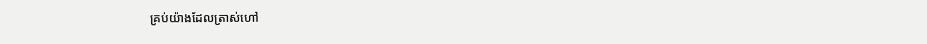គ្រប់យ៉ាងដែលត្រាស់ហៅ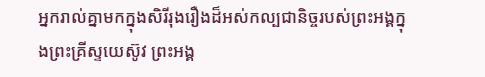អ្នករាល់គ្នាមកក្នុងសិរីរុងរឿងដ៏អស់កល្បជានិច្ចរបស់ព្រះអង្គក្នុងព្រះគ្រីស្ទយេស៊ូវ ព្រះអង្គ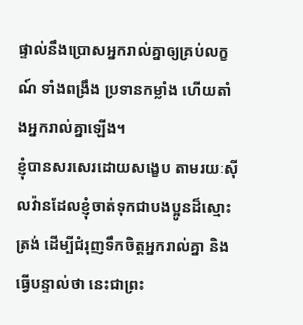ផ្ទាល់នឹងប្រោសអ្នករាល់គ្នាឲ្យគ្រប់លក្ខណ៍ ទាំងពង្រឹង ប្រទានកម្លាំង ហើយតាំងអ្នករាល់គ្នាឡើង។
ខ្ញុំបានសរសេរដោយសង្ខេប តាមរយៈស៊ីលវ៉ានដែលខ្ញុំចាត់ទុកជាបងប្អូនដ៏ស្មោះត្រង់ ដើម្បីជំរុញទឹកចិត្តអ្នករាល់គ្នា និងធ្វើបន្ទាល់ថា នេះជាព្រះ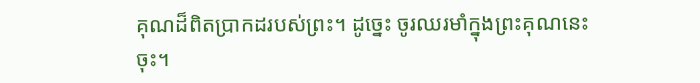គុណដ៏ពិតប្រាកដរបស់ព្រះ។ ដូច្នេះ ចូរឈរមាំក្នុងព្រះគុណនេះចុះ។